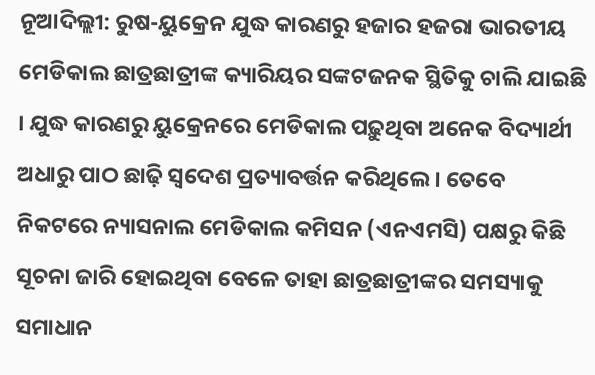ନୂଆଦିଲ୍ଲୀ: ରୁଷ-ୟୁକ୍ରେନ ଯୁଦ୍ଧ କାରଣରୁ ହଜାର ହଜରା ଭାରତୀୟ ମେଡିକାଲ ଛାତ୍ରଛାତ୍ରୀଙ୍କ କ୍ୟାରିୟର ସଙ୍କଟଜନକ ସ୍ଥିତିକୁ ଚାଲି ଯାଇଛି । ଯୁଦ୍ଧ କାରଣରୁ ୟୁକ୍ରେନରେ ମେଡିକାଲ ପଢ଼ୁଥିବା ଅନେକ ବିଦ୍ୟାର୍ଥୀ ଅଧାରୁ ପାଠ ଛାଢ଼ି ସ୍ୱଦେଶ ପ୍ରତ୍ୟାବର୍ତ୍ତନ କରିଥିଲେ । ତେବେ ନିକଟରେ ନ୍ୟାସନାଲ ମେଡିକାଲ କମିସନ (ଏନଏମସି) ପକ୍ଷରୁ କିଛି ସୂଚନା ଜାରି ହୋଇଥିବା ବେଳେ ତାହା ଛାତ୍ରଛାତ୍ରୀଙ୍କର ସମସ୍ୟାକୁ ସମାଧାନ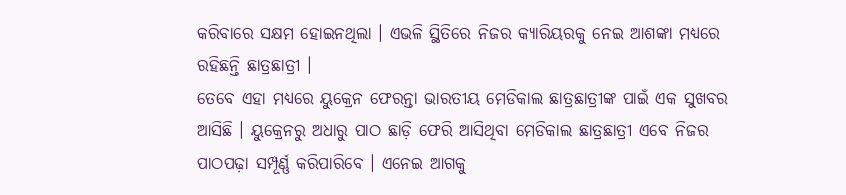କରିବାରେ ସକ୍ଷମ ହୋଇନଥିଲା । ଏଭଳି ସ୍ଥିତିରେ ନିଜର କ୍ୟାରିୟରକୁ ନେଇ ଆଶଙ୍କା ମଧ୍ୟରେ ରହିଛନ୍ତି ଛାତ୍ରଛାତ୍ରୀ ।
ତେବେ ଏହା ମଧ୍ୟରେ ୟୁକ୍ରେନ ଫେରନ୍ତା ଭାରତୀୟ ମେଡିକାଲ ଛାତ୍ରଛାତ୍ରୀଙ୍କ ପାଇଁ ଏକ ସୁଖବର ଆସିଛି । ୟୁକ୍ରେନରୁ ଅଧାରୁ ପାଠ ଛାଡ଼ି ଫେରି ଆସିଥିବା ମେଡିକାଲ ଛାତ୍ରଛାତ୍ରୀ ଏବେ ନିଜର ପାଠପଢ଼ା ସମ୍ପୂର୍ଣ୍ଣ କରିପାରିବେ । ଏନେଇ ଆଗକୁ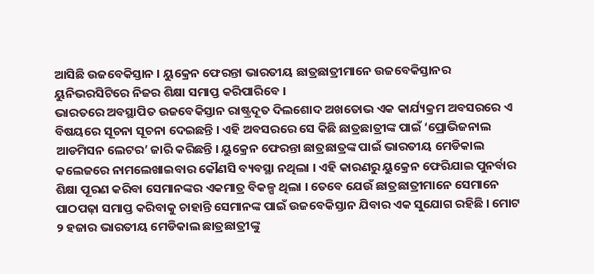ଆସିଛି ଉଜବେକିସ୍ତାନ । ୟୁକ୍ରେନ ଫେରନ୍ତା ଭାରତୀୟ ଛାତ୍ରଛାତ୍ରୀମାନେ ଉଜବେକିସ୍ତାନର ୟୁନିଭରସିଟିରେ ନିଜର ଶିକ୍ଷା ସମାପ୍ତ କରିପାରିବେ ।
ଭାରତରେ ଅବସ୍ଥାପିତ ଉଜବେକିସ୍ତାନ ରାଷ୍ଟ୍ରଦୂତ ଦିଲଶୋଦ ଅଖତୋଭ ଏକ କାର୍ଯ୍ୟକ୍ରମ ଅବସରରେ ଏ ବିଷୟରେ ସୂଚନା ସୂଚନା ଦେଇଛନ୍ତି । ଏହି ଅବସରରେ ସେ କିଛି ଛାତ୍ରଛାତ୍ରୀଙ୍କ ପାଇଁ ‘ପ୍ରୋଭିଜନାଲ ଆଡମିସନ ଲେଟର’ ଜାରି କରିଛନ୍ତି । ୟୁକ୍ରେନ ଫେରନ୍ତା ଛାତ୍ରଛାତ୍ରଙ୍କ ପାଇଁ ଭାରତୀୟ ମେଡିକାଲ କଲେଜରେ ନାମଲେଖାଇବାର କୌଣସି ବ୍ୟବସ୍ଥା ନଥିଲା । ଏହି କାରଣରୁ ୟୁକ୍ରେନ ଫେରିଯାଇ ପୁନର୍ବାର ଶିକ୍ଷା ପୂରଣ କରିବା ସେମାନଙ୍କର ଏକମାତ୍ର ବିକଳ୍ପ ଥିଲା । ତେବେ ଯେଉଁ ଛାତ୍ରଛାତ୍ରୀମାନେ ସେମାନେ ପାଠପଢ଼ା ସମାପ୍ତ କରିବାକୁ ଚାହାନ୍ତି ସେମାନଙ୍କ ପାଇଁ ଉଜବେକିସ୍ତାନ ଯିବାର ଏକ ସୁଯୋଗ ରହିଛି । ମୋଟ ୨ ହଜାର ଭାରତୀୟ ମେଡିକାଲ ଛାତ୍ରଛାତ୍ରୀଙ୍କୁ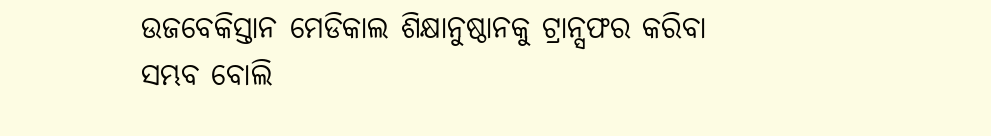ଉଜବେକିସ୍ତାନ ମେଡିକାଲ ଶିକ୍ଷାନୁଷ୍ଠାନକୁ ଟ୍ରାନ୍ସଫର କରିବା ସମ୍ଭବ ବୋଲି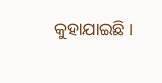କୁହାଯାଇଛି ।